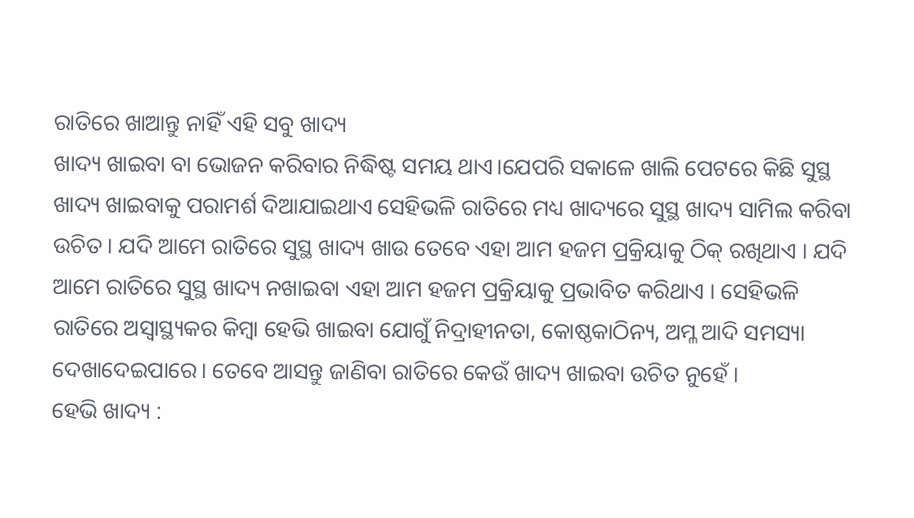ରାତିରେ ଖାଆନ୍ତୁ ନାହିଁ ଏହି ସବୁ ଖାଦ୍ୟ
ଖାଦ୍ୟ ଖାଇବା ବା ଭୋଜନ କରିବାର ନିଦ୍ଧିଷ୍ଟ ସମୟ ଥାଏ।ଯେପରି ସକାଳେ ଖାଲି ପେଟରେ କିଛି ସୁସ୍ଥ ଖାଦ୍ୟ ଖାଇବାକୁ ପରାମର୍ଶ ଦିଆଯାଇଥାଏ ସେହିଭଳି ରାତିରେ ମଧ୍ୟ ଖାଦ୍ୟରେ ସୁସ୍ଥ ଖାଦ୍ୟ ସାମିଲ କରିବା ଉଚିତ । ଯଦି ଆମେ ରାତିରେ ସୁସ୍ଥ ଖାଦ୍ୟ ଖାଉ ତେବେ ଏହା ଆମ ହଜମ ପ୍ରକ୍ରିୟାକୁ ଠିକ୍ ରଖିଥାଏ । ଯଦି ଆମେ ରାତିରେ ସୁସ୍ଥ ଖାଦ୍ୟ ନଖାଇବା ଏହା ଆମ ହଜମ ପ୍ରକ୍ରିୟାକୁ ପ୍ରଭାବିତ କରିଥାଏ । ସେହିଭଳି ରାତିରେ ଅସ୍ୱାସ୍ଥ୍ୟକର କିମ୍ବା ହେଭି ଖାଇବା ଯୋଗୁଁ ନିଦ୍ରାହୀନତା, କୋଷ୍ଠକାଠିନ୍ୟ, ଅମ୍ଳ ଆଦି ସମସ୍ୟା ଦେଖାଦେଇପାରେ। ତେବେ ଆସନ୍ତୁ ଜାଣିବା ରାତିରେ କେଉଁ ଖାଦ୍ୟ ଖାଇବା ଉଚିତ ନୁହେଁ ।
ହେଭି ଖାଦ୍ୟ :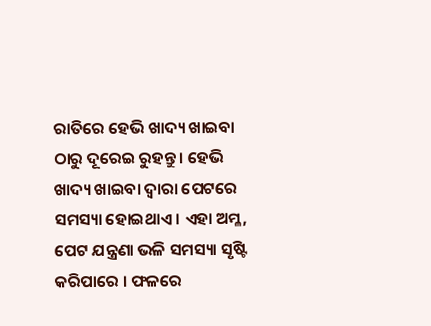ରାତିରେ ହେଭି ଖାଦ୍ୟ ଖାଇବା ଠାରୁ ଦୂରେଇ ରୁହନ୍ତୁ । ହେଭି ଖାଦ୍ୟ ଖାଇବା ଦ୍ୱାରା ପେଟରେ ସମସ୍ୟା ହୋଇଥାଏ । ଏହା ଅମ୍ଳ, ପେଟ ଯନ୍ତ୍ରଣା ଭଳି ସମସ୍ୟା ସୃଷ୍ଟି କରିପାରେ । ଫଳରେ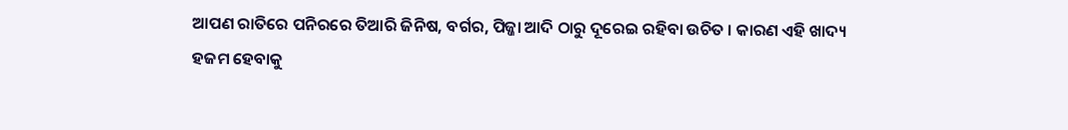ଆପଣ ରାତିରେ ପନିରରେ ତିଆରି ଜିନିଷ, ବର୍ଗର, ପିଜ୍ଜା ଆଦି ଠାରୁ ଦୂରେଇ ରହିବା ଉଚିତ । କାରଣ ଏହି ଖାଦ୍ୟ ହଜମ ହେବାକୁ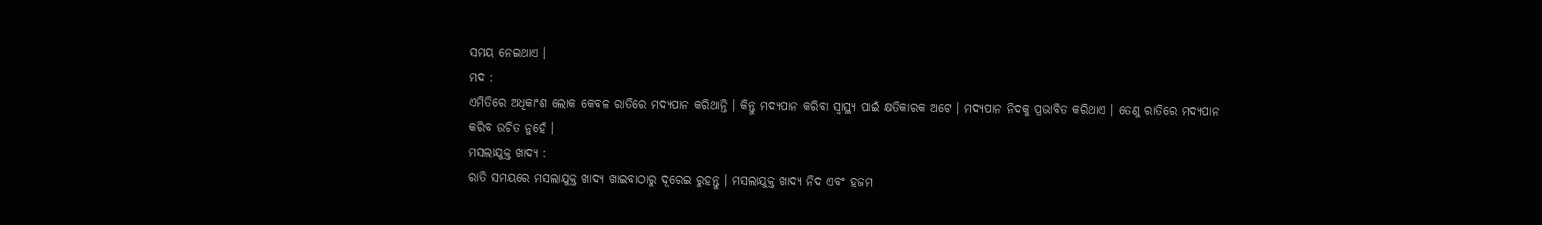ସମୟ ନେଇଥାଏ ।
ମଦ :
ଏମିତିରେ ଅଧିକାଂଶ ଲୋକ କେବଳ ରାତିରେ ମଦ୍ୟପାନ କରିଥାନ୍ତି । କିନ୍ତୁ ମଦ୍ୟପାନ କରିବା ସ୍ୱାସ୍ଥ୍ୟ ପାଇଁ କ୍ଷତିକାରକ ଅଟେ । ମଦ୍ୟପାନ ନିଦକୁ ପ୍ରଭାବିତ କରିଥାଏ । ତେଣୁ ରାତିରେ ମଦ୍ୟପାନ କରିବ ଉଚିତ ନୁହେଁ ।
ମସଲାଯୁକ୍ତ ଖାଦ୍ୟ :
ରାତି ସମୟରେ ମସଲାଯୁକ୍ତ ଖାଦ୍ୟ ଖାଇବାଠାରୁ ଦୂରେଇ ରୁହନ୍ତୁ । ମସଲାଯୁକ୍ତ ଖାଦ୍ୟ ନିଦ ଏବଂ ହଜମ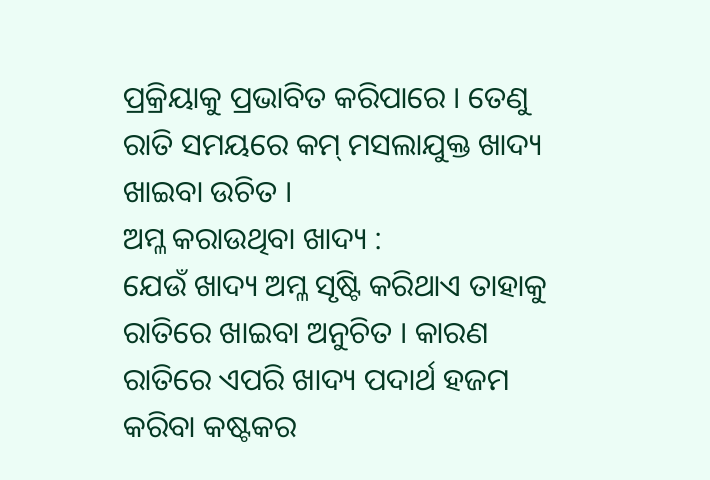ପ୍ରକ୍ରିୟାକୁ ପ୍ରଭାବିତ କରିପାରେ । ତେଣୁ ରାତି ସମୟରେ କମ୍ ମସଲାଯୁକ୍ତ ଖାଦ୍ୟ ଖାଇବା ଉଚିତ ।
ଅମ୍ଳ କରାଉଥିବା ଖାଦ୍ୟ :
ଯେଉଁ ଖାଦ୍ୟ ଅମ୍ଳ ସୃଷ୍ଟି କରିଥାଏ ତାହାକୁ ରାତିରେ ଖାଇବା ଅନୁଚିତ । କାରଣ ରାତିରେ ଏପରି ଖାଦ୍ୟ ପଦାର୍ଥ ହଜମ କରିବା କଷ୍ଟକର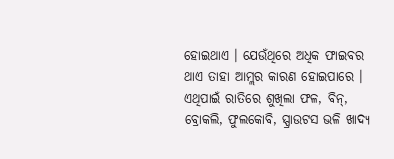ହୋଇଥାଏ । ଯେଉଁଥିରେ ଅଧିକ ଫାଇବର ଥାଏ ତାହା ଆମ୍ଲର କାରଣ ହୋଇପାରେ । ଏଥିପାଇଁ ରାତିରେ ଶୁଖିଲା ଫଳ, ବିନ୍, ବ୍ରୋକଲି, ଫୁଲକୋବି, ସ୍ପ୍ରାଉଟସ ଭଳି ଖାଦ୍ୟ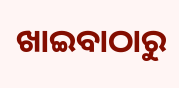ଖାଇବାଠାରୁ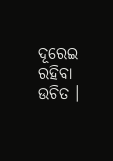ଦୂରେଇ ରହିବା ଉଚିତ ।